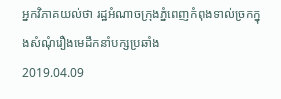អ្នកវិភាគយល់ថា រដ្ឋអំណាចក្រុងភ្នំពេញកំពុងទាល់ច្រកក្នុងសំណុំរឿងមេដឹកនាំបក្សប្រឆាំង
2019.04.09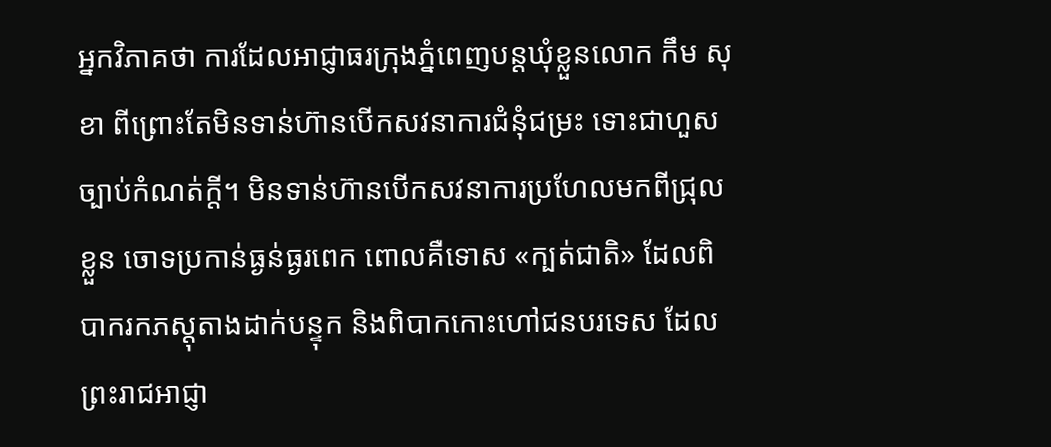អ្នកវិភាគថា ការដែលអាជ្ញាធរក្រុងភ្នំពេញបន្តឃុំខ្លួនលោក កឹម សុខា ពីព្រោះតែមិនទាន់ហ៊ានបើកសវនាការជំនុំជម្រះ ទោះជាហួសច្បាប់កំណត់ក្តី។ មិនទាន់ហ៊ានបើកសវនាការប្រហែលមកពីជ្រុលខ្លួន ចោទប្រកាន់ធ្ងន់ធ្ងរពេក ពោលគឺទោស «ក្បត់ជាតិ» ដែលពិបាករកភស្តុតាងដាក់បន្ទុក និងពិបាកកោះហៅជនបរទេស ដែលព្រះរាជអាជ្ញា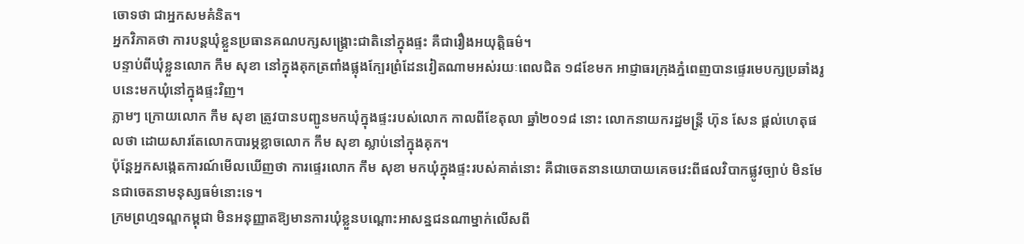ចោទថា ជាអ្នកសមគំនិត។
អ្នកវិភាគថា ការបន្តឃុំខ្លួនប្រធានគណបក្សសង្គ្រោះជាតិនៅក្នុងផ្ទះ គឺជារឿងអយុត្តិធម៌។
បន្ទាប់ពីឃុំខ្លួនលោក កឹម សុខា នៅក្នុងគុកត្រពាំងផ្លុងក្បែរព្រំដែនវៀតណាមអស់រយៈពេលជិត ១៨ខែមក អាជ្ញាធរក្រុងភ្នំពេញបានផ្ទេរមេបក្សប្រឆាំងរូបនេះមកឃុំនៅក្នុងផ្ទះវិញ។
ភ្លាមៗ ក្រោយលោក កឹម សុខា ត្រូវបានបញ្ជូនមកឃុំក្នុងផ្ទះរបស់លោក កាលពីខែតុលា ឆ្នាំ២០១៨ នោះ លោកនាយករដ្ឋមន្ត្រី ហ៊ុន សែន ផ្ដល់ហេតុផលថា ដោយសារតែលោកបារម្ភខ្លាចលោក កឹម សុខា ស្លាប់នៅក្នុងគុក។
ប៉ុន្តែអ្នកសង្កេតការណ៍មើលឃើញថា ការផ្ទេរលោក កឹម សុខា មកឃុំក្នុងផ្ទះរបស់គាត់នោះ គឺជាចេតនានយោបាយគេចវេះពីផលវិបាកផ្លូវច្បាប់ មិនមែនជាចេតនាមនុស្សធម៌នោះទេ។
ក្រមព្រហ្មទណ្ឌកម្ពុជា មិនអនុញ្ញាតឱ្យមានការឃុំខ្លួនបណ្ដោះអាសន្នជនណាម្នាក់លើសពី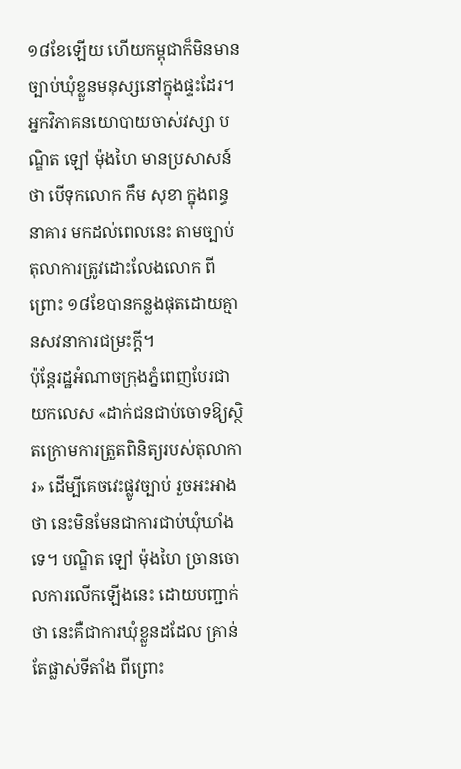១៨ខែឡើយ ហើយកម្ពុជាក៏មិនមានច្បាប់ឃុំខ្លួនមនុស្សនៅក្នុងផ្ទះដែរ។
អ្នកវិភាគនយោបាយចាស់វស្សា បណ្ឌិត ឡៅ ម៉ុងហៃ មានប្រសាសន៍ថា បើទុកលោក កឹម សុខា ក្នុងពន្ធនាគារ មកដល់ពេលនេះ តាមច្បាប់ តុលាការត្រូវដោះលែងលោក ពីព្រោះ ១៨ខែបានកន្លងផុតដោយគ្មានសវនាការជម្រះក្តី។
ប៉ុន្តែរដ្ឋអំណាចក្រុងភ្នំពេញបែរជាយកលេស «ដាក់ជនជាប់ចោទឱ្យស្ថិតក្រោមការត្រួតពិនិត្យរបស់តុលាការ» ដើម្បីគេចវេះផ្លូវច្បាប់ រួចអះអាងថា នេះមិនមែនជាការជាប់ឃុំឃាំងទេ។ បណ្ឌិត ឡៅ ម៉ុងហៃ ច្រានចោលការលើកឡើងនេះ ដោយបញ្ជាក់ថា នេះគឺជាការឃុំខ្លួនដដែល គ្រាន់តែផ្លាស់ទីតាំង ពីព្រោះ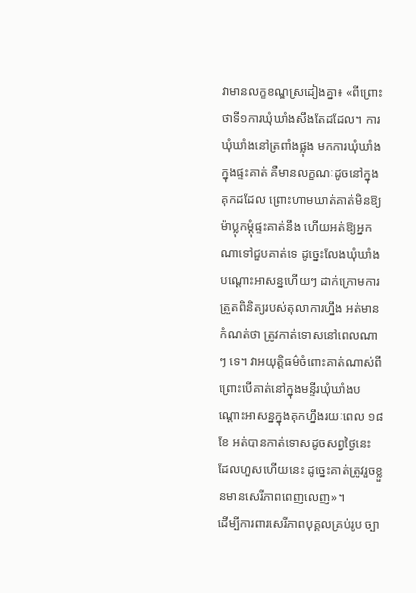វាមានលក្ខខណ្ឌស្រដៀងគ្នា៖ «ពីព្រោះថាទី១ការឃុំឃាំងសឹងតែដដែល។ ការឃុំឃាំងនៅត្រពាំងផ្លុង មកការឃុំឃាំងក្នុងផ្ទះគាត់ គឺមានលក្ខណៈដូចនៅក្នុងគុកដដែល ព្រោះហាមឃាត់គាត់មិនឱ្យម៉ាប្លុកម្ដុំផ្ទះគាត់នឹង ហើយអត់ឱ្យអ្នកណាទៅជួបគាត់ទេ ដូច្នេះលែងឃុំឃាំងបណ្ដោះអាសន្នហើយៗ ដាក់ក្រោមការត្រួតពិនិត្យរបស់តុលាការហ្នឹង អត់មានកំណត់ថា ត្រូវកាត់ទោសនៅពេលណាៗ ទេ។ វាអយុត្តិធម៌ចំពោះគាត់ណាស់ពីព្រោះបើគាត់នៅក្នុងមន្ទីរឃុំឃាំងបណ្ដោះអាសន្នក្នុងគុកហ្នឹងរយៈពេល ១៨ខែ អត់បានកាត់ទោសដូចសព្វថ្ងៃនេះ ដែលហួសហើយនេះ ដូច្នេះគាត់ត្រូវរួចខ្លួនមានសេរីភាពពេញលេញ»។
ដើម្បីការពារសេរីភាពបុគ្គលគ្រប់រូប ច្បា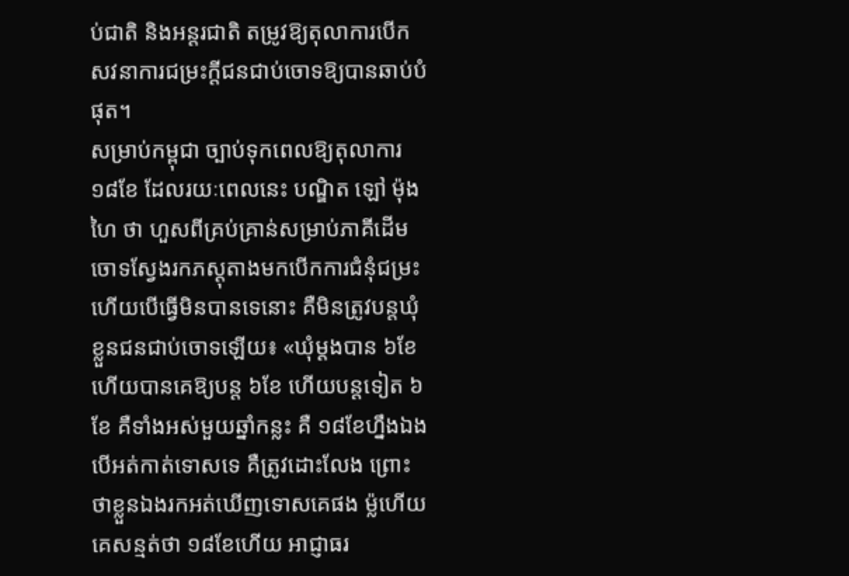ប់ជាតិ និងអន្តរជាតិ តម្រូវឱ្យតុលាការបើកសវនាការជម្រះក្តីជនជាប់ចោទឱ្យបានឆាប់បំផុត។
សម្រាប់កម្ពុជា ច្បាប់ទុកពេលឱ្យតុលាការ ១៨ខែ ដែលរយៈពេលនេះ បណ្ឌិត ឡៅ ម៉ុងហៃ ថា ហួសពីគ្រប់គ្រាន់សម្រាប់ភាគីដើមចោទស្វែងរកភស្តុតាងមកបើកការជំនុំជម្រះ ហើយបើធ្វើមិនបានទេនោះ គឺមិនត្រូវបន្តឃុំខ្លួនជនជាប់ចោទឡើយ៖ «ឃុំម្ដងបាន ៦ខែ ហើយបានគេឱ្យបន្ត ៦ខែ ហើយបន្តទៀត ៦ខែ គឺទាំងអស់មួយឆ្នាំកន្លះ គឺ ១៨ខែហ្នឹងឯង បើអត់កាត់ទោសទេ គឺត្រូវដោះលែង ព្រោះថាខ្លួនឯងរកអត់ឃើញទោសគេផង ម្ល៉ហើយគេសន្មត់ថា ១៨ខែហើយ អាជ្ញាធរ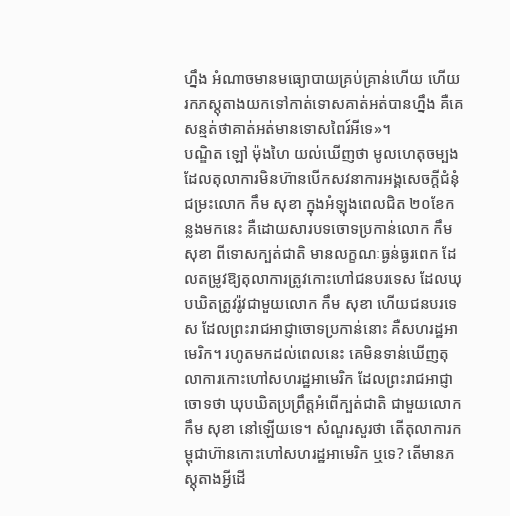ហ្នឹង អំណាចមានមធ្យោបាយគ្រប់គ្រាន់ហើយ ហើយរកភស្តុតាងយកទៅកាត់ទោសគាត់អត់បានហ្នឹង គឺគេសន្មត់ថាគាត់អត់មានទោសពៃរ៍អីទេ»។
បណ្ឌិត ឡៅ ម៉ុងហៃ យល់ឃើញថា មូលហេតុចម្បង ដែលតុលាការមិនហ៊ានបើកសវនាការអង្គសេចក្ដីជំនុំជម្រះលោក កឹម សុខា ក្នុងអំឡុងពេលជិត ២០ខែកន្លងមកនេះ គឺដោយសារបទចោទប្រកាន់លោក កឹម សុខា ពីទោសក្បត់ជាតិ មានលក្ខណៈធ្ងន់ធ្ងរពេក ដែលតម្រូវឱ្យតុលាការត្រូវកោះហៅជនបរទេស ដែលឃុបឃិតត្រូវរ៉ូវជាមួយលោក កឹម សុខា ហើយជនបរទេស ដែលព្រះរាជអាជ្ញាចោទប្រកាន់នោះ គឺសហរដ្ឋអាមេរិក។ រហូតមកដល់ពេលនេះ គេមិនទាន់ឃើញតុលាការកោះហៅសហរដ្ឋអាមេរិក ដែលព្រះរាជអាជ្ញាចោទថា ឃុបឃិតប្រព្រឹត្តអំពើក្បត់ជាតិ ជាមួយលោក កឹម សុខា នៅឡើយទេ។ សំណួរសួរថា តើតុលាការកម្ពុជាហ៊ានកោះហៅសហរដ្ឋអាមេរិក ឬទេ? តើមានភស្តុតាងអ្វីដើ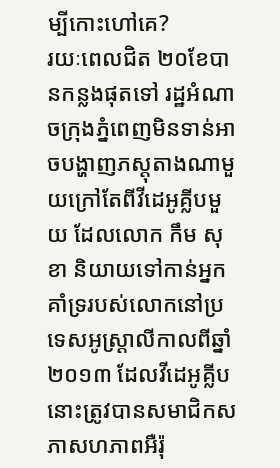ម្បីកោះហៅគេ?
រយៈពេលជិត ២០ខែបានកន្លងផុតទៅ រដ្ឋអំណាចក្រុងភ្នំពេញមិនទាន់អាចបង្ហាញភស្តុតាងណាមួយក្រៅតែពីវីដេអូគ្លីបមួយ ដែលលោក កឹម សុខា និយាយទៅកាន់អ្នកគាំទ្ររបស់លោកនៅប្រទេសអូស្ត្រាលីកាលពីឆ្នាំ ២០១៣ ដែលវីដេអូគ្លីបនោះត្រូវបានសមាជិកសភាសហភាពអឺរ៉ុ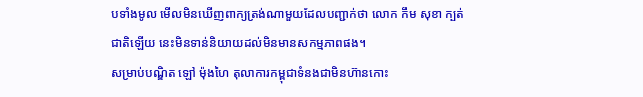បទាំងមូល មើលមិនឃើញពាក្យត្រង់ណាមួយដែលបញ្ជាក់ថា លោក កឹម សុខា ក្បត់ជាតិឡើយ នេះមិនទាន់និយាយដល់មិនមានសកម្មភាពផង។
សម្រាប់បណ្ឌិត ឡៅ ម៉ុងហៃ តុលាការកម្ពុជាទំនងជាមិនហ៊ានកោះ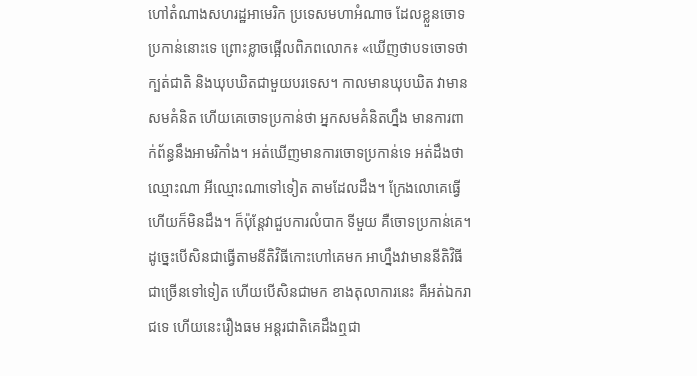ហៅតំណាងសហរដ្ឋអាមេរិក ប្រទេសមហាអំណាច ដែលខ្លួនចោទប្រកាន់នោះទេ ព្រោះខ្លាចផ្អើលពិភពលោក៖ «ឃើញថាបទចោទថា ក្បត់ជាតិ និងឃុបឃិតជាមួយបរទេស។ កាលមានឃុបឃិត វាមានសមគំនិត ហើយគេចោទប្រកាន់ថា អ្នកសមគំនិតហ្នឹង មានការពាក់ព័ន្ធនឹងអាមរិកាំង។ អត់ឃើញមានការចោទប្រកាន់ទេ អត់ដឹងថាឈ្មោះណា អីឈ្មោះណាទៅទៀត តាមដែលដឹង។ ក្រែងលោគេធ្វើហើយក៏មិនដឹង។ ក៏ប៉ុន្តែវាជួបការលំបាក ទីមួយ គឺចោទប្រកាន់គេ។ ដូច្នេះបើសិនជាធ្វើតាមនីតិវិធីកោះហៅគេមក អាហ្នឹងវាមាននីតិវិធីជាច្រើនទៅទៀត ហើយបើសិនជាមក ខាងតុលាការនេះ គឺអត់ឯករាជទេ ហើយនេះរឿងធម អន្តរជាតិគេដឹងឮជា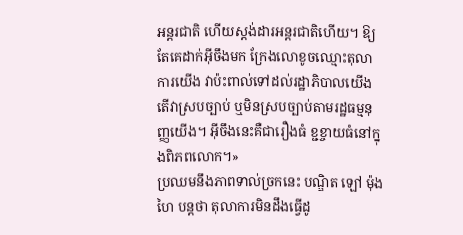អន្តរជាតិ ហើយស្តង់ដារអន្តរជាតិហើយ។ ឱ្យតែគេដាក់អ៊ីចឹងមក ក្រែងលោខូចឈ្មោះតុលាការយើង វាប៉ះពាល់ទៅដល់រដ្ឋាភិបាលយើង តើវាស្របច្បាប់ ឬមិនស្របច្បាប់តាមរដ្ឋធម្មនុញ្ញយើង។ អ៊ីចឹងនេះគឺជារឿងធំ ខ្ជខ្ចាយធំនៅក្នុងពិភពលោក។»
ប្រឈមនឹងភាពទាល់ច្រកនេះ បណ្ឌិត ឡៅ ម៉ុងហៃ បន្តថា តុលាការមិនដឹងធ្វើដូ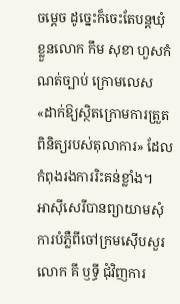ចម្ដេច ដូច្នេះក៏ចេះតែបន្តឃុំខ្លួនលោក កឹម សុខា ហួសកំណត់ច្បាប់ ក្រោមលេស «ដាក់ឱ្យស្ថិតក្រោមការត្រួតពិនិត្យរបស់តុលាការ» ដែលកំពុងរងការរិះគន់ខ្លាំង។
អាស៊ីសេរីបានព្យាយាមសុំការបំភ្លឺពីចៅក្រមស៊ើបសួរលោក គី ឫទ្ធី ជុំវិញការ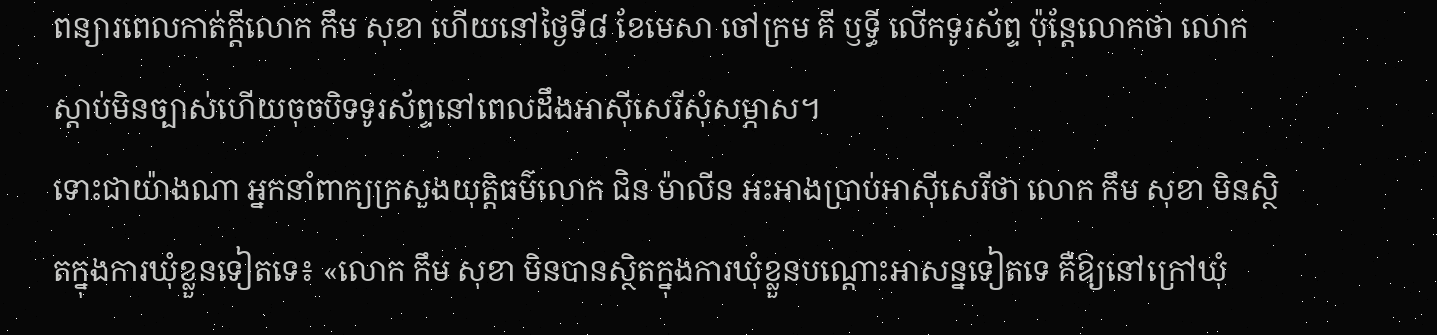ពន្យារពេលកាត់ក្ដីលោក កឹម សុខា ហើយនៅថ្ងៃទី៨ ខែមេសា ចៅក្រម គី ឫទ្ធី លើកទូរស័ព្ទ ប៉ុន្តែលោកថា លោកស្ដាប់មិនច្បាស់ហើយចុចបិទទូរស័ព្ទនៅពេលដឹងអាស៊ីសេរីសុំសម្ភាស។
ទោះជាយ៉ាងណា អ្នកនាំពាក្យក្រសួងយុត្តិធម៌លោក ជិន ម៉ាលីន អះអាងបា្រប់អាស៊ីសេរីថា លោក កឹម សុខា មិនស្ថិតក្នុងការឃុំខ្លួនទៀតទេ៖ «លោក កឹម សុខា មិនបានស្ថិតក្នុងការឃុំខ្លួនបណ្ដោះអាសន្នទៀតទេ គឺឱ្យនៅក្រៅឃុំ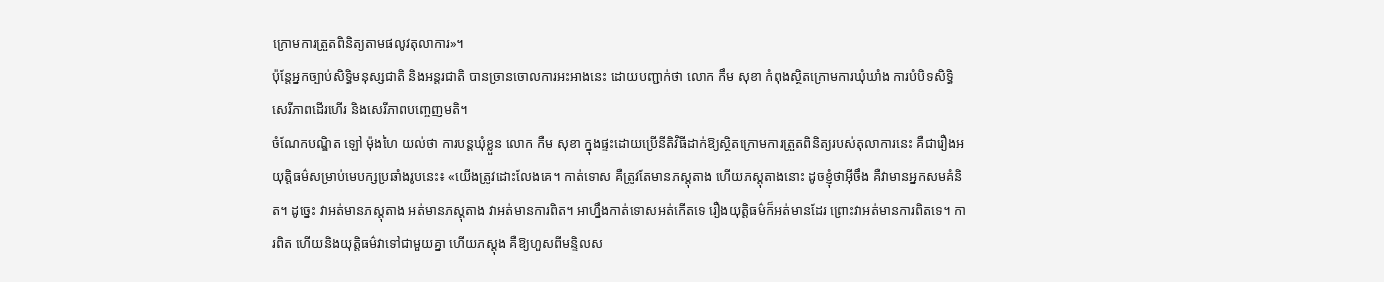ក្រោមការត្រួតពិនិត្យតាមផលូវតុលាការ»។
ប៉ុន្តែអ្នកច្បាប់សិទ្ធិមនុស្សជាតិ និងអន្តរជាតិ បានច្រានចោលការអះអាងនេះ ដោយបញ្ជាក់ថា លោក កឹម សុខា កំពុងស្ថិតក្រោមការឃុំឃាំង ការបំបិទសិទ្ធិសេរីភាពដើរហើរ និងសេរីភាពបញ្ចេញមតិ។
ចំណែកបណ្ឌិត ឡៅ ម៉ុងហៃ យល់ថា ការបន្តឃុំខ្លួន លោក កឺម សុខា ក្នុងផ្ទះដោយប្រើនីតិវិធីដាក់ឱ្យស្ថិតក្រោមការត្រួតពិនិត្យរបស់តុលាការនេះ គឺជារឿងអយុត្តិធម៌សម្រាប់មេបក្សប្រឆាំងរូបនេះ៖ «យើងត្រូវដោះលែងគេ។ កាត់ទោស គឺត្រូវតែមានភស្តុតាង ហើយភស្តុតាងនោះ ដូចខ្ញុំថាអ៊ីចឹង គឺវាមានអ្នកសមគំនិត។ ដូច្នេះ វាអត់មានភស្តុតាង អត់មានភស្តុតាង វាអត់មានការពិត។ អាហ្នឹងកាត់ទោសអត់កើតទេ រឿងយុត្តិធម៌ក៏អត់មានដែរ ព្រោះវាអត់មានការពិតទេ។ ការពិត ហើយនិងយុត្តិធម៌វាទៅជាមួយគ្នា ហើយភស្តុង គឺឱ្យហួសពីមន្ទិលស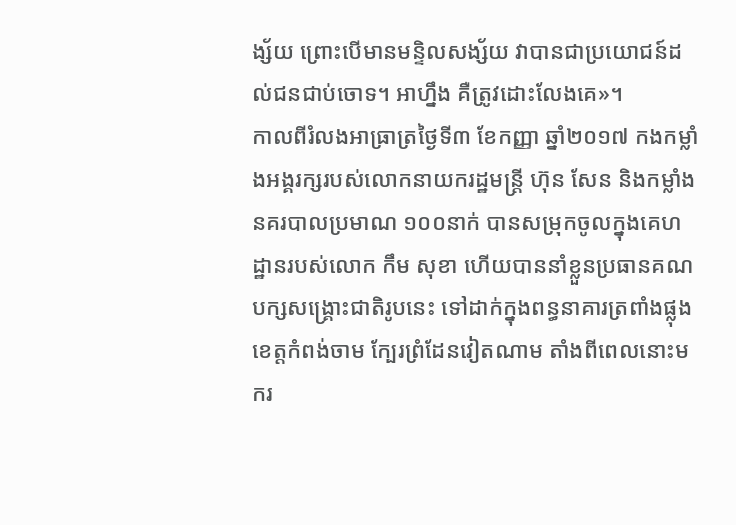ង្ស័យ ព្រោះបើមានមន្ទិលសង្ស័យ វាបានជាប្រយោជន៍ដល់ជនជាប់ចោទ។ អាហ្នឹង គឺត្រូវដោះលែងគេ»។
កាលពីរំលងអាធ្រាត្រថ្ងៃទី៣ ខែកញ្ញា ឆ្នាំ២០១៧ កងកម្លាំងអង្គរក្សរបស់លោកនាយករដ្ឋមន្ត្រី ហ៊ុន សែន និងកម្លាំងនគរបាលប្រមាណ ១០០នាក់ បានសម្រុកចូលក្នុងគេហដ្ឋានរបស់លោក កឹម សុខា ហើយបាននាំខ្លួនប្រធានគណបក្សសង្គ្រោះជាតិរូបនេះ ទៅដាក់ក្នុងពន្ធនាគារត្រពាំងផ្លុង ខេត្តកំពង់ចាម ក្បែរព្រំដែនវៀតណាម តាំងពីពេលនោះមករ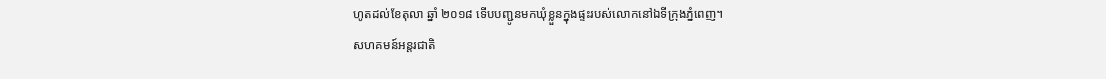ហូតដល់ខែតុលា ឆ្នាំ ២០១៨ ទើបបញ្ជូនមកឃុំខ្លួនក្នុងផ្ទះរបស់លោកនៅឯទីក្រុងភ្នំពេញ។
សហគមន៍អន្តរជាតិ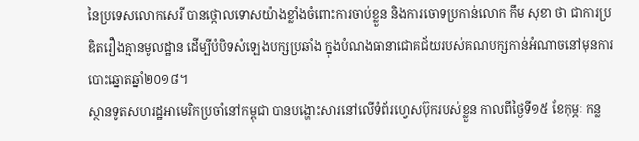នៃប្រទេសលោកសេរី បានថ្កោលទោសយ៉ាងខ្លាំងចំពោះការចាប់ខ្លួន និងការចោទប្រកាន់លោក កឹម សុខា ថា ជាការប្រឌិតរឿងគ្មានមូលដ្ឋាន ដើម្បីបំបិទសំឡេងបក្សប្រឆាំង ក្នុងបំណងធានាជោគជ័យរបស់គណបក្សកាន់អំណាចនៅមុនការបោះឆ្នោតឆ្នាំ២០១៨។
ស្ថានទូតសហរដ្ឋអាមេរិកប្រចាំនៅកម្ពុជា បានបង្ហោះសារនៅលើទំព័រហ្វេសប៊ុករបស់ខ្លួន កាលពីថ្ងៃទី១៥ ខែកុម្ភៈ កន្ល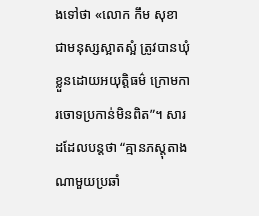ងទៅថា «លោក កឹម សុខា ជាមនុស្សស្អាតស្អំ ត្រូវបានឃុំខ្លួនដោយអយុត្តិធម៌ ក្រោមការចោទប្រកាន់មិនពិត”។ សារដដែលបន្តថា “គ្មានភស្តុតាងណាមួយប្រឆាំ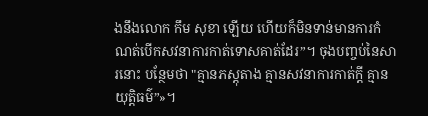ងនឹងលោក កឹម សុខា ឡើយ ហើយក៏មិនទាន់មានការកំណត់បើកសវនាការកាត់ទោសគាត់ដែរ”។ ចុងបញ្ចប់នៃសារនោះ បន្ថែមថា "គ្មានភស្តុតាង គ្មានសវនាការកាត់ក្តី គ្មានយុត្តិធម៌”»។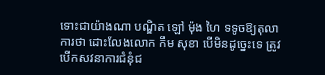ទោះជាយ៉ាងណា បណ្ឌិត ឡៅ ម៉ុង ហៃ ទទូចឱ្យតុលាការថា ដោះលែងលោក កឹម សុខា បើមិនដូច្នេះទេ ត្រូវបើកសវនាការជំនុំជ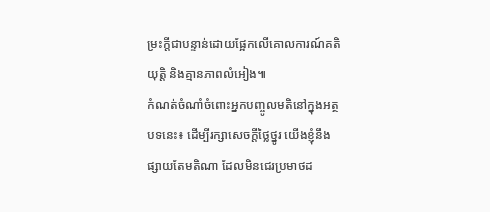ម្រះក្តីជាបន្ទាន់ដោយផ្អែកលើគោលការណ៍គតិយុត្តិ និងគ្មានភាពលំអៀង៕
កំណត់ចំណាំចំពោះអ្នកបញ្ចូលមតិនៅក្នុងអត្ថបទនេះ៖ ដើម្បីរក្សាសេចក្ដីថ្លៃថ្នូរ យើងខ្ញុំនឹងផ្សាយតែមតិណា ដែលមិនជេរប្រមាថដ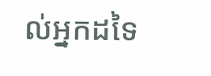ល់អ្នកដទៃ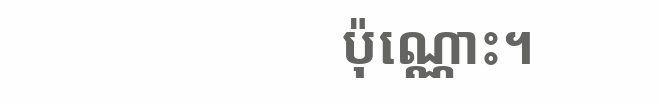ប៉ុណ្ណោះ។